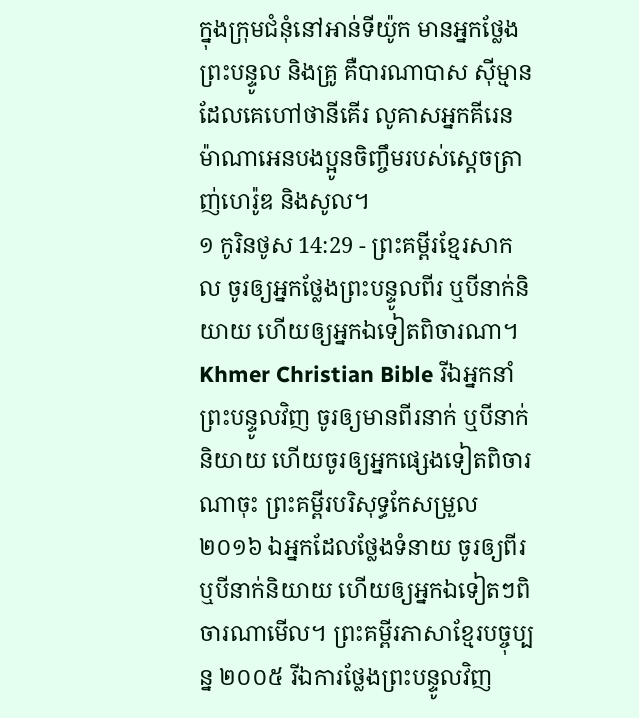ក្នុងក្រុមជំនុំនៅអាន់ទីយ៉ូក មានអ្នកថ្លែងព្រះបន្ទូល និងគ្រូ គឺបារណាបាស ស៊ីម្មានដែលគេហៅថានីគើរ លូគាសអ្នកគីរេន ម៉ាណាអេនបងប្អូនចិញ្ចឹមរបស់ស្ដេចត្រាញ់ហេរ៉ូឌ និងសូល។
១ កូរិនថូស 14:29 - ព្រះគម្ពីរខ្មែរសាកល ចូរឲ្យអ្នកថ្លែងព្រះបន្ទូលពីរ ឬបីនាក់និយាយ ហើយឲ្យអ្នកឯទៀតពិចារណា។ Khmer Christian Bible រីឯអ្នកនាំព្រះបន្ទូលវិញ ចូរឲ្យមានពីរនាក់ ឬបីនាក់និយាយ ហើយចូរឲ្យអ្នកផ្សេងទៀតពិចារណាចុះ ព្រះគម្ពីរបរិសុទ្ធកែសម្រួល ២០១៦ ឯអ្នកដែលថ្លែងទំនាយ ចូរឲ្យពីរ ឬបីនាក់និយាយ ហើយឲ្យអ្នកឯទៀតៗពិចារណាមើល។ ព្រះគម្ពីរភាសាខ្មែរបច្ចុប្បន្ន ២០០៥ រីឯការថ្លែងព្រះបន្ទូលវិញ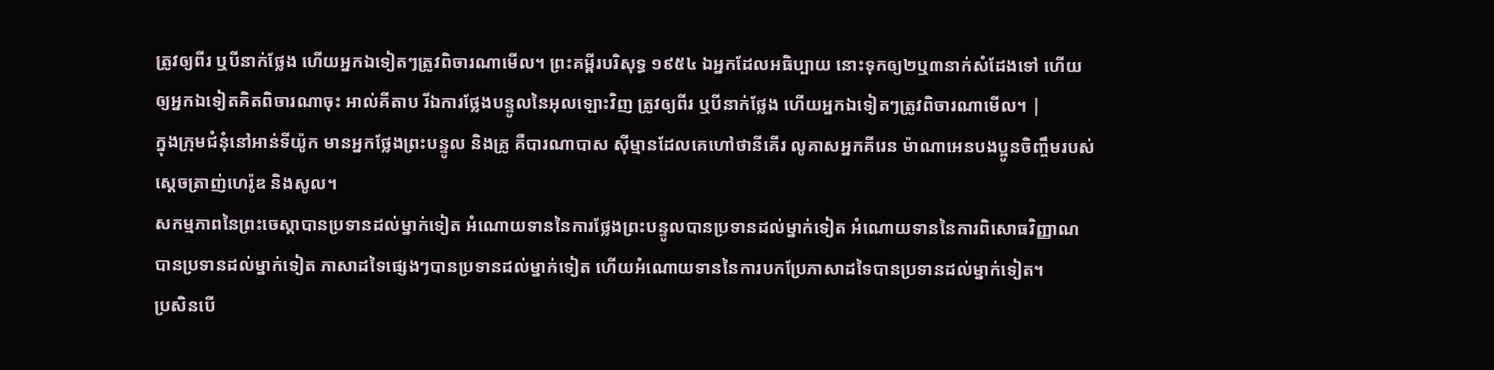ត្រូវឲ្យពីរ ឬបីនាក់ថ្លែង ហើយអ្នកឯទៀតៗត្រូវពិចារណាមើល។ ព្រះគម្ពីរបរិសុទ្ធ ១៩៥៤ ឯអ្នកដែលអធិប្បាយ នោះទុកឲ្យ២ឬ៣នាក់សំដែងទៅ ហើយឲ្យអ្នកឯទៀតគិតពិចារណាចុះ អាល់គីតាប រីឯការថ្លែងបន្ទូលនៃអុលឡោះវិញ ត្រូវឲ្យពីរ ឬបីនាក់ថ្លែង ហើយអ្នកឯទៀតៗត្រូវពិចារណាមើល។ |
ក្នុងក្រុមជំនុំនៅអាន់ទីយ៉ូក មានអ្នកថ្លែងព្រះបន្ទូល និងគ្រូ គឺបារណាបាស ស៊ីម្មានដែលគេហៅថានីគើរ លូគាសអ្នកគីរេន ម៉ាណាអេនបងប្អូនចិញ្ចឹមរបស់ស្ដេចត្រាញ់ហេរ៉ូឌ និងសូល។
សកម្មភាពនៃព្រះចេស្ដាបានប្រទានដល់ម្នាក់ទៀត អំណោយទាននៃការថ្លែងព្រះបន្ទូលបានប្រទានដល់ម្នាក់ទៀត អំណោយទាននៃការពិសោធវិញ្ញាណបានប្រទានដល់ម្នាក់ទៀត ភាសាដទៃផ្សេងៗបានប្រទានដល់ម្នាក់ទៀត ហើយអំណោយទាននៃការបកប្រែភាសាដទៃបានប្រទានដល់ម្នាក់ទៀត។
ប្រសិនបើ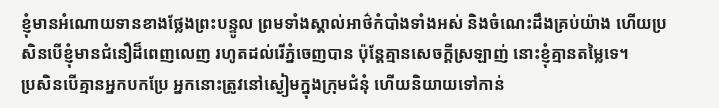ខ្ញុំមានអំណោយទានខាងថ្លែងព្រះបន្ទូល ព្រមទាំងស្គាល់អាថ៌កំបាំងទាំងអស់ និងចំណេះដឹងគ្រប់យ៉ាង ហើយប្រសិនបើខ្ញុំមានជំនឿដ៏ពេញលេញ រហូតដល់រើភ្នំចេញបាន ប៉ុន្តែគ្មានសេចក្ដីស្រឡាញ់ នោះខ្ញុំគ្មានតម្លៃទេ។
ប្រសិនបើគ្មានអ្នកបកប្រែ អ្នកនោះត្រូវនៅស្ងៀមក្នុងក្រុមជំនុំ ហើយនិយាយទៅកាន់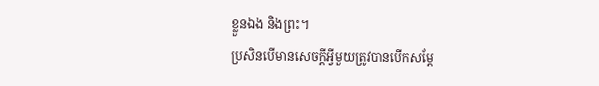ខ្លួនឯង និងព្រះ។
ប្រសិនបើមានសេចក្ដីអ្វីមួយត្រូវបានបើកសម្ដែ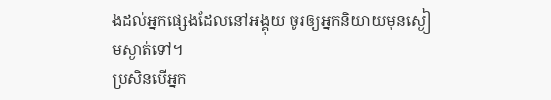ងដល់អ្នកផ្សេងដែលនៅអង្គុយ ចូរឲ្យអ្នកនិយាយមុនស្ងៀមស្ងាត់ទៅ។
ប្រសិនបើអ្នក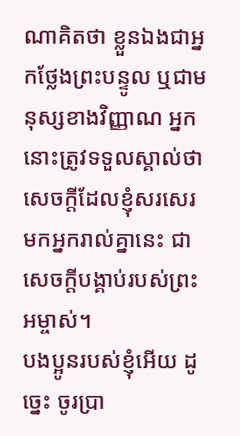ណាគិតថា ខ្លួនឯងជាអ្នកថ្លែងព្រះបន្ទូល ឬជាមនុស្សខាងវិញ្ញាណ អ្នកនោះត្រូវទទួលស្គាល់ថា សេចក្ដីដែលខ្ញុំសរសេរមកអ្នករាល់គ្នានេះ ជាសេចក្ដីបង្គាប់របស់ព្រះអម្ចាស់។
បងប្អូនរបស់ខ្ញុំអើយ ដូច្នេះ ចូរប្រា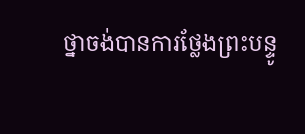ថ្នាចង់បានការថ្លែងព្រះបន្ទូ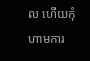ល ហើយកុំហាមការ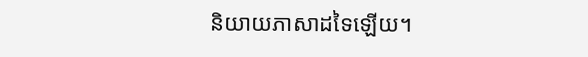និយាយភាសាដទៃឡើយ។